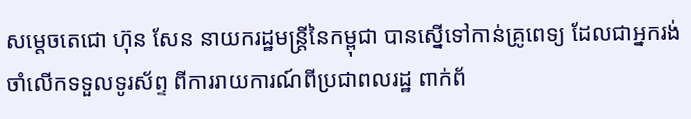សម្តេចតេជោ ហ៊ុន សែន នាយករដ្ឋមន្ត្រីនៃកម្ពុជា បានស្នើទៅកាន់គ្រូពេទ្យ ដែលជាអ្នករង់ចាំលើកទទួលទូរស័ព្ទ ពីការរាយការណ៍ពីប្រជាពលរដ្ឋ ពាក់ព័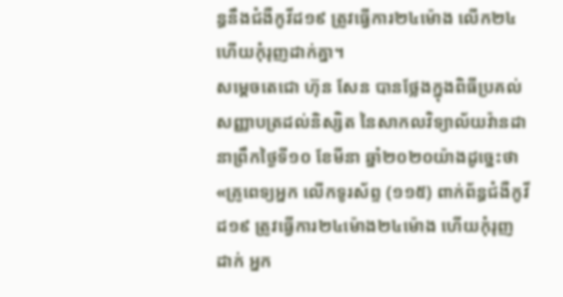ន្ធនឹងជំងឺកូវីដ១៩ ត្រូវធ្វើការ២៤ម៉ោង លើក២៤ ហើយកុំរុញដាក់គ្នា។
សម្តេចតេជោ ហ៊ុន សែន បានថ្លែងក្នុងពិធីប្រគល់ សញ្ញាបត្រដល់និស្សិត នៃសាកលវិទ្យាល័យវ៉ានដា នាព្រឹកថ្ងៃទី១០ ខែមីនា ឆ្នាំ២០២០យ៉ាងដូច្នេះថា «គ្រូពេទ្យអ្នក លើកទូរស័ព្ទ (១១៥) ពាក់ព័ន្ធជំងឺកូវីដ១៩ ត្រូវធ្វើការ២៤ម៉ោង២៤ម៉ោង ហើយកុំរុញដាក់ អ្នក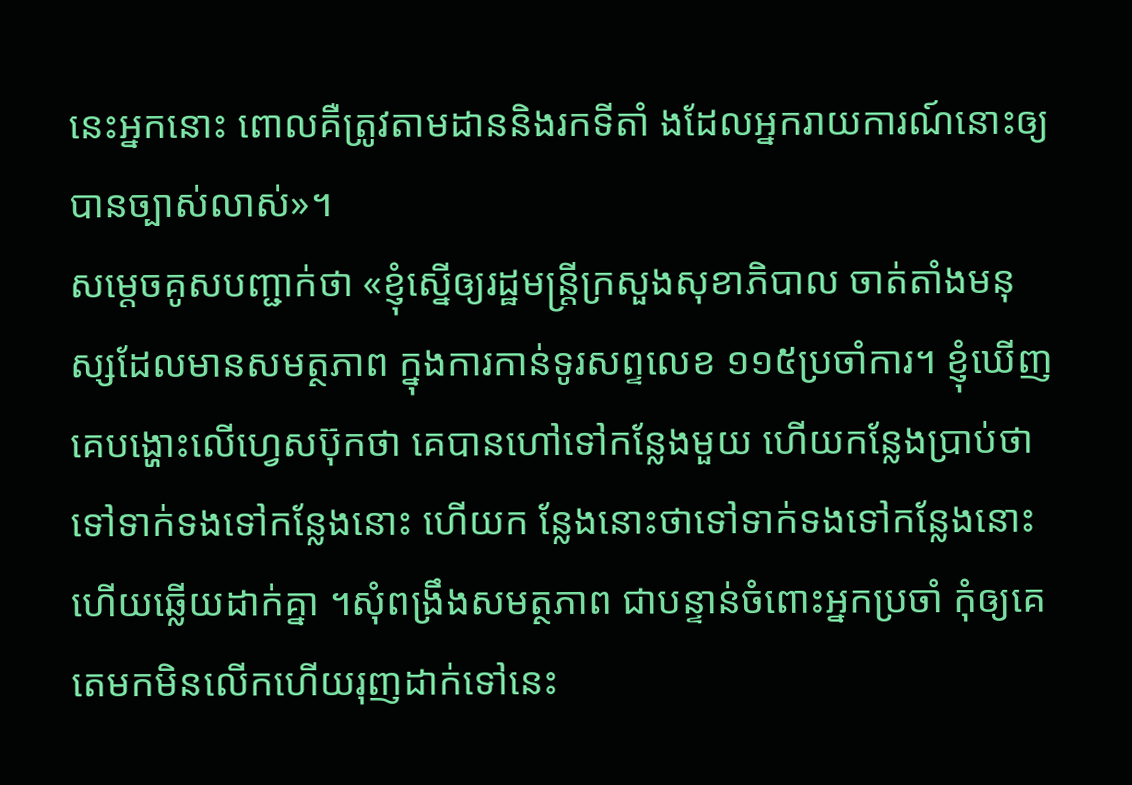នេះអ្នកនោះ ពោលគឺត្រូវតាមដាននិងរកទីតាំ ងដែលអ្នករាយការណ៍នោះឲ្យ បានច្បាស់លាស់»។
សម្តេចគូសបញ្ជាក់ថា «ខ្ញុំស្នើឲ្យរដ្ឋមន្ត្រីក្រសួងសុខាភិបាល ចាត់តាំងមនុស្សដែលមានសមត្ថភាព ក្នុងការកាន់ទូរសព្ទលេខ ១១៥ប្រចាំការ។ ខ្ញុំឃើញគេបង្ហោះលើហ្វេសប៊ុកថា គេបានហៅទៅកន្លែងមួយ ហើយកន្លែងប្រាប់ថា ទៅទាក់ទងទៅកន្លែងនោះ ហើយក ន្លែងនោះថាទៅទាក់ទងទៅកន្លែងនោះ ហើយឆ្លើយដាក់គ្នា ។សុំពង្រឹងសមត្ថភាព ជាបន្ទាន់ចំពោះអ្នកប្រចាំ កុំឲ្យគេតេមកមិនលើកហើយរុញដាក់ទៅនេះ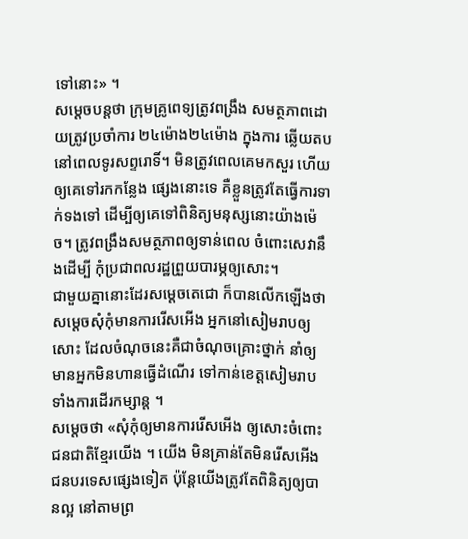ទៅនោះ» ។
សម្តេចបន្តថា ក្រុមគ្រូពេទ្យត្រូវពង្រឹង សមត្ថភាពដោយត្រូវប្រចាំការ ២៤ម៉ោង២៤ម៉ោង ក្នុងការ ឆ្លើយតបនៅពេលទូរសព្ទរោទិ៍។ មិនត្រូវពេលគេមកសួរ ហើយឲ្យគេទៅរកកន្លែង ផ្សេងនោះទេ គឺខ្លួនត្រូវតែធ្វើការទាក់ទងទៅ ដើម្បីឲ្យគេទៅពិនិត្យមនុស្សនោះយ៉ាងម៉េច។ ត្រូវពង្រឹងសមត្ថភាពឲ្យទាន់ពេល ចំពោះសេវានឹងដើម្បី កុំប្រជាពលរដ្ឋព្រួយបារម្ភឲ្យសោះ។
ជាមួយគ្នានោះដែរសម្តេចតេជោ ក៏បានលើកឡើងថា សម្តេចសុំកុំមានការរើសអើង អ្នកនៅសៀមរាបឲ្យសោះ ដែលចំណុចនេះគឺជាចំណុចគ្រោះថ្នាក់ នាំឲ្យមានអ្នកមិនហានធ្វើដំណើរ ទៅកាន់ខេត្តសៀមរាប ទាំងការដើរកម្សាន្ត ។
សម្តេចថា «សុំកុំឲ្យមានការរើសអើង ឲ្យសោះចំពោះជនជាតិខ្មែរយើង ។ យើង មិនគ្រាន់តែមិនរើសអើង ជនបរទេសផ្សេងទៀត ប៉ុន្តែយើងត្រូវតែពិនិត្យឲ្យបានល្អ នៅតាមព្រ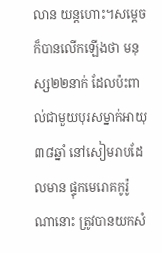លាន យន្តហោះ។សម្តេចក៏បានលើកឡើងថា មនុស្ស២២នាក់ ដែលប៉ះពាល់ជាមួយបុរសម្នាក់អាយុ ៣៨ឆ្នាំ នៅសៀមរាបដែលមាន ផ្ទុកមេរោគកូរ៉ូណានោះ ត្រូវបានយកសំ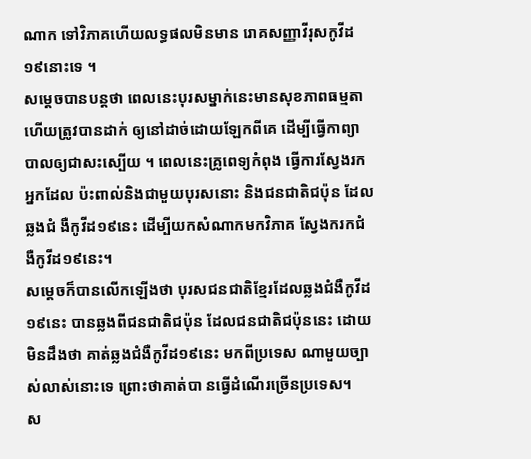ណាក ទៅវិភាគហើយលទ្ធផលមិនមាន រោគសញ្ញាវីរុសកូវីដ១៩នោះទេ ។
សម្តេចបានបន្តថា ពេលនេះបុរសម្នាក់នេះមានសុខភាពធម្មតា ហើយត្រូវបានដាក់ ឲ្យនៅដាច់ដោយឡែកពីគេ ដើម្បីធ្វើកាព្យាបាលឲ្យជាសះស្បើយ ។ ពេលនេះគ្រូពេទ្យកំពុង ធ្វើការស្វែងរកអ្នកដែល ប៉ះពាល់និងជាមួយបុរសនោះ និងជនជាតិជប៉ុន ដែលឆ្លងជំ ងឺកូវីដ១៩នេះ ដើម្បីយកសំណាកមកវិភាគ ស្វែងករកជំងឺកូវីដ១៩នេះ។
សម្តេចក៏បានលើកឡើងថា បុរសជនជាតិខ្មែរដែលឆ្លងជំងឺកូវីដ១៩នេះ បានឆ្លងពីជនជាតិជប៉ុន ដែលជនជាតិជប៉ុននេះ ដោយមិនដឹងថា គាត់ឆ្លងជំងឺកូវីដ១៩នេះ មកពីប្រទេស ណាមួយច្បាស់លាស់នោះទេ ព្រោះថាគាត់បា នធ្វើដំណើរច្រើនប្រទេស។
ស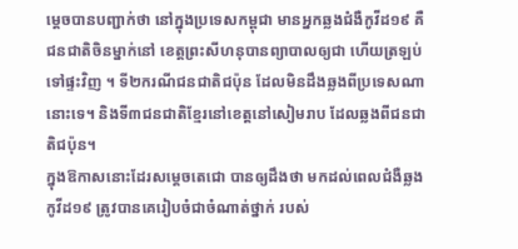ម្តេចបានបញ្ជាក់ថា នៅក្នុងប្រទេសកម្ពុជា មានអ្នកឆ្លងជំងឺកូវីដ១៩ គឺជនជាតិចិនម្នាក់នៅ ខេត្តព្រះសីហនុបានព្យាបាលឲ្យជា ហើយត្រឡប់ទៅផ្ទះវិញ ។ ទី២ករណីជនជាតិជប៉ុន ដែលមិនដឹងឆ្លងពីប្រទេសណានោះទេ។ និងទី៣ជនជាតិខ្មែរនៅខេត្តនៅសៀមរាប ដែលឆ្លងពីជនជាតិជប៉ុន។
ក្នុងឱកាសនោះដែរសម្តេចតេជោ បានឲ្យដឹងថា មកដល់ពេលជំងឺឆ្លងកូវីដ១៩ ត្រូវបានគេរៀបចំជាចំណាត់ថ្នាក់ របស់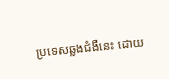ប្រទេសឆ្លងជំងឺនេះ ដោយ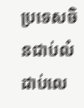ប្រទេសចិនជាប់លំដាប់លេ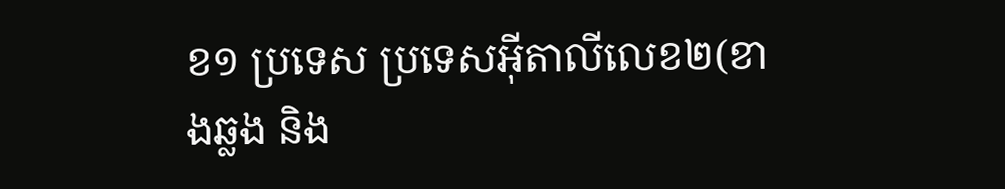ខ១ ប្រទេស ប្រទេសអ៊ីតាលីលេខ២(ខាងឆ្លង និង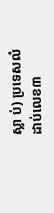ស្លា ប់) ប្រទេសលំដាប់លេខ៣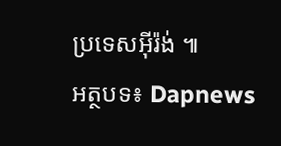ប្រទេសអ៊ីរ៉ង់ ៕
អត្ថបទ៖ Dapnews